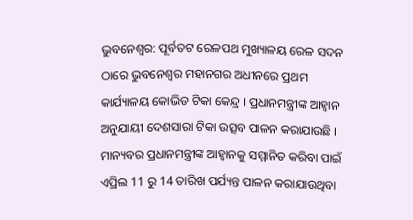ଭୁବନେଶ୍ବର: ପୂର୍ବତଟ ରେଳପଥ ମୁଖ୍ୟାଳୟ ରେଳ ସଦନ ଠାରେ ଭୁବନେଶ୍ୱର ମହାନଗର ଅଧୀନରେ ପ୍ରଥମ କାର୍ଯ୍ୟାଳୟ କୋଭିଡ ଟିକା କେନ୍ଦ୍ର । ପ୍ରଧାନମନ୍ତ୍ରୀଙ୍କ ଆହ୍ୱାନ ଅନୁଯାୟୀ ଦେଶସାରା ଟିକା ଉତ୍ସବ ପାଳନ କରାଯାଉଛି ।
ମାନ୍ୟବର ପ୍ରଧାନମନ୍ତ୍ରୀଙ୍କ ଆହ୍ବାନକୁ ସମ୍ମାନିତ କରିବା ପାଇଁ ଏପ୍ରିଲ 11 ରୁ 14 ତାରିଖ ପର୍ଯ୍ୟନ୍ତ ପାଳନ କରାଯାଉଥିବା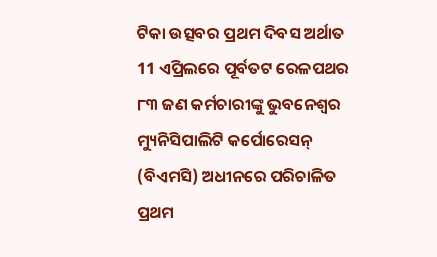ଟିକା ଉତ୍ସବର ପ୍ରଥମ ଦିବସ ଅର୍ଥାତ 11 ଏପ୍ରିଲରେ ପୂର୍ବତଟ ରେଳପଥର ୮୩ ଜଣ କର୍ମଚାରୀଙ୍କୁ ଭୁବନେଶ୍ୱର ମ୍ୟୁନିସିପାଲିଟି କର୍ପୋରେସନ୍ (ବିଏମସି) ଅଧୀନରେ ପରିଚାଳିତ ପ୍ରଥମ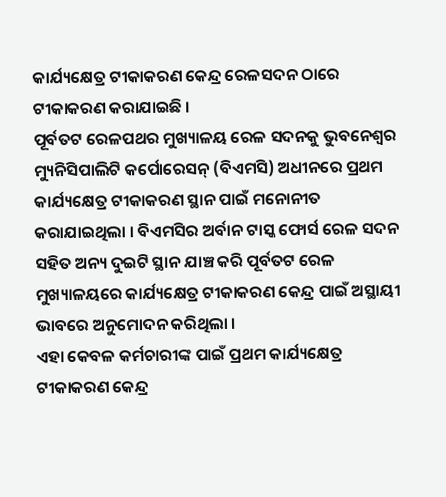କାର୍ଯ୍ୟକ୍ଷେତ୍ର ଟୀକାକରଣ କେନ୍ଦ୍ର ରେଳସଦନ ଠାରେ ଟୀକାକରଣ କରାଯାଇଛି ।
ପୂର୍ବତଟ ରେଳପଥର ମୁଖ୍ୟାଳୟ ରେଳ ସଦନକୁ ଭୁବନେଶ୍ୱର ମ୍ୟୁନିସିପାଲିଟି କର୍ପୋରେସନ୍ (ବିଏମସି) ଅଧୀନରେ ପ୍ରଥମ କାର୍ଯ୍ୟକ୍ଷେତ୍ର ଟୀକାକରଣ ସ୍ଥାନ ପାଇଁ ମନୋନୀତ କରାଯାଇଥିଲା । ବିଏମସିର ଅର୍ବାନ ଟାସ୍କ ଫୋର୍ସ ରେଳ ସଦନ ସହିତ ଅନ୍ୟ ଦୁଇଟି ସ୍ଥାନ ଯାଞ୍ଚ କରି ପୂର୍ବତଟ ରେଳ ମୁଖ୍ୟାଳୟରେ କାର୍ଯ୍ୟକ୍ଷେତ୍ର ଟୀକାକରଣ କେନ୍ଦ୍ର ପାଇଁ ଅସ୍ଥାୟୀ ଭାବରେ ଅନୁମୋଦନ କରିଥିଲା ।
ଏହା କେବଳ କର୍ମଚାରୀଙ୍କ ପାଇଁ ପ୍ରଥମ କାର୍ଯ୍ୟକ୍ଷେତ୍ର ଟୀକାକରଣ କେନ୍ଦ୍ର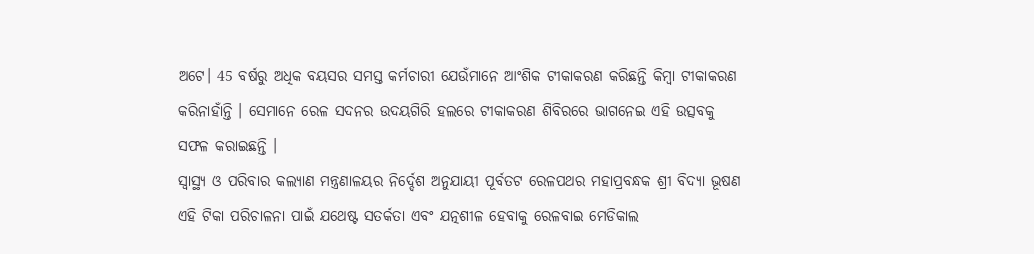ଅଟେ। 45 ବର୍ଷରୁ ଅଧିକ ବୟସର ସମସ୍ତ କର୍ମଚାରୀ ଯେଉଁମାନେ ଆଂଶିକ ଟୀକାକରଣ କରିଛନ୍ତି କିମ୍ବା ଟୀକାକରଣ କରିନାହାଁନ୍ତି । ସେମାନେ ରେଳ ସଦନର ଉଦୟଗିରି ହଲରେ ଟୀକାକରଣ ଶିବିରରେ ଭାଗନେଇ ଏହି ଉତ୍ସବକୁ ସଫଳ କରାଇଛନ୍ତି ।
ସ୍ୱାସ୍ଥ୍ୟ ଓ ପରିବାର କଲ୍ୟାଣ ମନ୍ତ୍ରଣାଳୟର ନିର୍ଦ୍ଦେଶ ଅନୁଯାୟୀ ପୂର୍ବତଟ ରେଳପଥର ମହାପ୍ରବନ୍ଧକ ଶ୍ରୀ ବିଦ୍ୟା ଭୂଷଣ ଏହି ଟିକା ପରିଚାଳନା ପାଇଁ ଯଥେଷ୍ଟ ସତର୍କତା ଏବଂ ଯତ୍ନଶୀଳ ହେବାକୁ ରେଳବାଇ ମେଡିକାଲ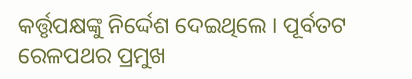କର୍ତ୍ତୃପକ୍ଷଙ୍କୁ ନିର୍ଦ୍ଦେଶ ଦେଇଥିଲେ । ପୂର୍ବତଟ ରେଳପଥର ପ୍ରମୁଖ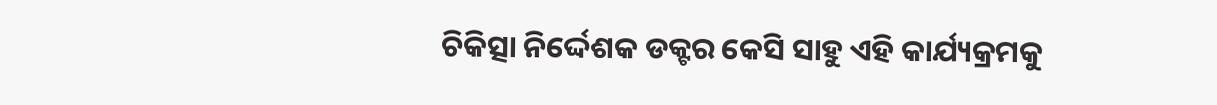ଚିକିତ୍ସା ନିର୍ଦ୍ଦେଶକ ଡକ୍ଟର କେସି ସାହୁ ଏହି କାର୍ଯ୍ୟକ୍ରମକୁ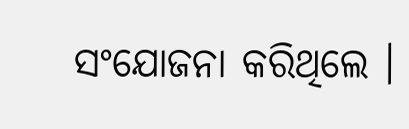ସଂଯୋଜନା କରିଥିଲେ ।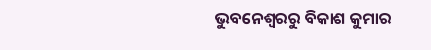ଭୁବନେଶ୍ବରରୁ ବିକାଶ କୁମାର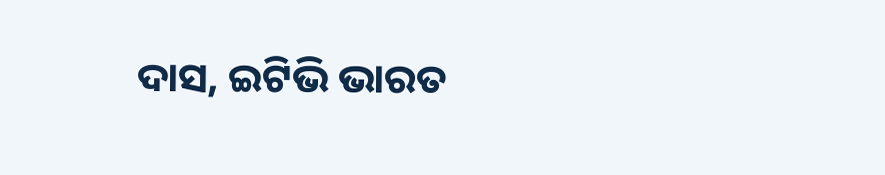ଦାସ, ଇଟିଭି ଭାରତ